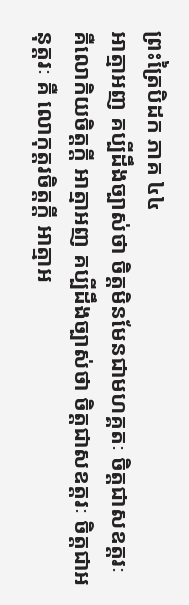ព្រះត្រៃបិដក ភាគ ៤៤
អាត្មាអញ គប្បីដឹងច្បាស់ថា ចិត្តមិនមែនជាមហគ្គតៈ ចិត្តជាសឧត្តរៈ គឺលោកិយចិត្តក្តី អាត្មាអញ គប្បីដឹងច្បាស់ថា ចិត្តជាសឧត្តរៈ ចិត្តជាអនុត្តរៈ គឺ លោកុត្តរចិត្តក្តី អាត្មាអ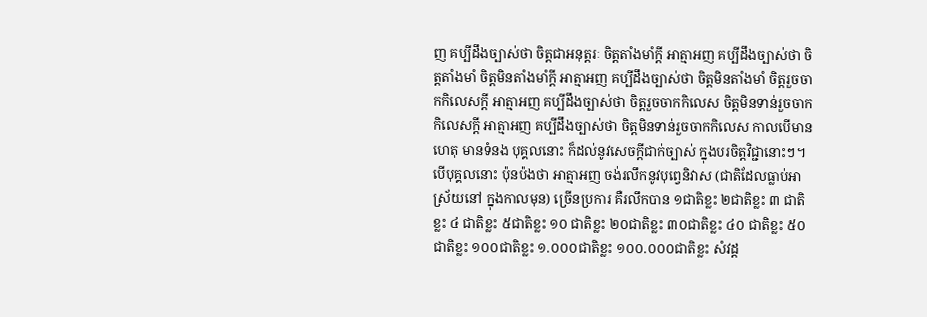ញ គប្បីដឹងច្បាស់ថា ចិត្តជាអនុត្តរៈ ចិត្តតាំងមាំក្តី អាត្មាអញ គប្បីដឹងច្បាស់ថា ចិត្តតាំងមាំ ចិត្តមិនតាំងមាំក្តី អាត្មាអញ គប្បីដឹងច្បាស់ថា ចិត្តមិនតាំងមាំ ចិត្តរួចចាកកិលេសក្តី អាត្មាអញ គប្បីដឹងច្បាស់ថា ចិត្តរួចចាកកិលេស ចិត្តមិនទាន់រួចចាកកិលេសក្តី អាត្មាអញ គប្បីដឹងច្បាស់ថា ចិត្តមិនទាន់រួចចាកកិលេស កាលបើមានហេតុ មានទំនង បុគ្គលនោះ ក៏ដល់នូវសេចក្តីជាក់ច្បាស់ ក្នុងបរចិត្តវិជ្ជានោះៗ។ បើបុគ្គលនោះ ប៉ុនប៉ងថា អាត្មាអញ ចង់រលឹកនូវបុព្វេនិវាស (ជាតិដែលធ្លាប់អាស្រ័យនៅ ក្នុងកាលមុន) ច្រើនប្រការ គឺរលឹកបាន ១ជាតិខ្លះ ២ជាតិខ្លះ ៣ ជាតិខ្លះ ៤ ជាតិខ្លះ ៥ជាតិខ្លះ ១០ ជាតិខ្លះ ២០ជាតិខ្លះ ៣០ជាតិខ្លះ ៤០ ជាតិខ្លះ ៥០ ជាតិខ្លះ ១០០ជាតិខ្លះ ១.០០០ជាតិខ្លះ ១០០.០០០ជាតិខ្លះ សំវដ្ត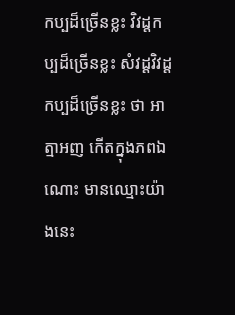កប្បដ៏ច្រើនខ្លះ វិវដ្តកប្បដ៏ច្រើនខ្លះ សំវដ្ដវិវដ្តកប្បដ៏ច្រើនខ្លះ ថា អាត្មាអញ កើតក្នុងភពឯណោះ មានឈ្មោះយ៉ាងនេះ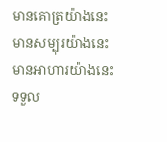មានគោត្រយ៉ាងនេះ មានសម្បុរយ៉ាងនេះ មានអាហារយ៉ាងនេះ ទទួល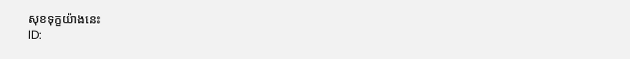សុខទុក្ខយ៉ាងនេះ
ID: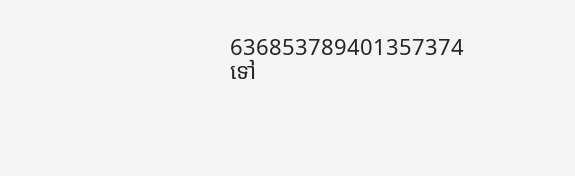636853789401357374
ទៅ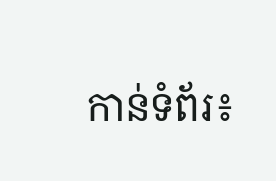កាន់ទំព័រ៖